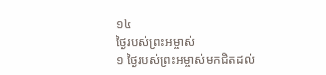១៤
ថ្ងៃរបស់ព្រះអម្ចាស់
១ ថ្ងៃរបស់ព្រះអម្ចាស់មកជិតដល់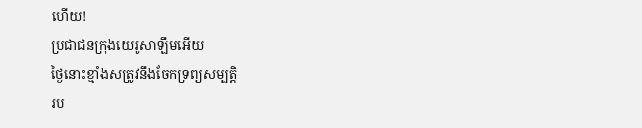ហើយ!
ប្រជាជនក្រុងយេរូសាឡឹមអើយ
ថ្ងៃនោះខ្មាំងសត្រូវនឹងចែកទ្រព្យសម្បត្តិ
រប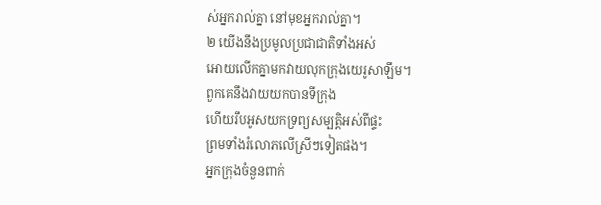ស់អ្នករាល់គ្នា នៅមុខអ្នករាល់គ្នា។
២ យើងនឹងប្រមូលប្រជាជាតិទាំងអស់
អោយលើកគ្នាមកវាយលុកក្រុងយេរូសាឡឹម។
ពួកគេនឹងវាយយកបានទីក្រុង
ហើយរឹបអូសយកទ្រព្យសម្បត្តិអស់ពីផ្ទះ
ព្រមទាំងរំលោភលើស្រីៗទៀតផង។
អ្នកក្រុងចំនួនពាក់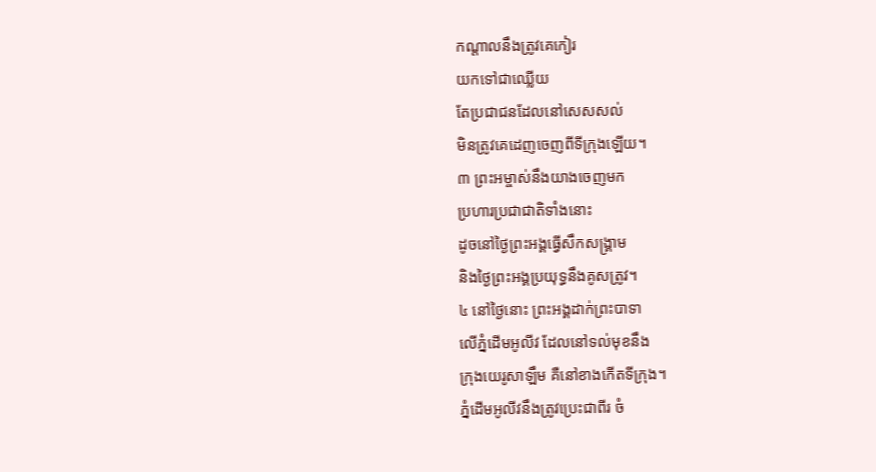កណ្ដាលនឹងត្រូវគេកៀរ
យកទៅជាឈ្លើយ
តែប្រជាជនដែលនៅសេសសល់
មិនត្រូវគេដេញចេញពីទីក្រុងឡើយ។
៣ ព្រះអម្ចាស់នឹងយាងចេញមក
ប្រហារប្រជាជាតិទាំងនោះ
ដូចនៅថ្ងៃព្រះអង្គធ្វើសឹកសង្គ្រាម
និងថ្ងៃព្រះអង្គប្រយុទ្ធនឹងគូសត្រូវ។
៤ នៅថ្ងៃនោះ ព្រះអង្គដាក់ព្រះបាទា
លើភ្នំដើមអូលីវ ដែលនៅទល់មុខនឹង
ក្រុងយេរូសាឡឹម គឺនៅខាងកើតទីក្រុង។
ភ្នំដើមអូលីវនឹងត្រូវប្រេះជាពីរ ចំ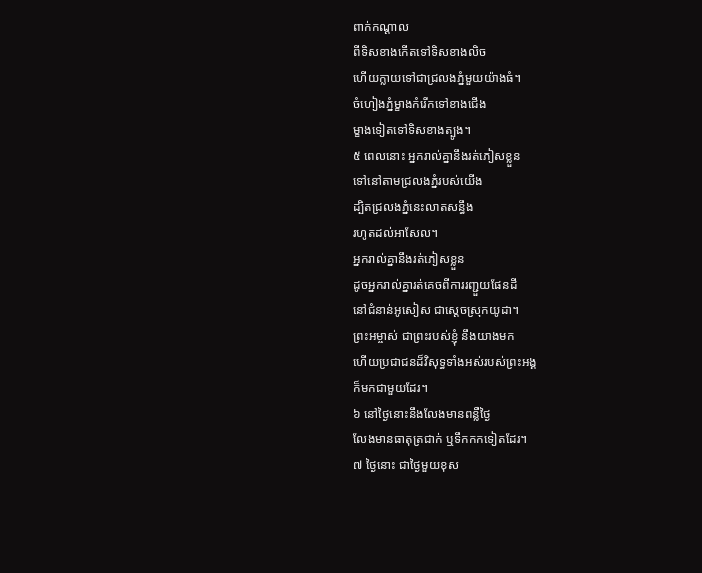ពាក់កណ្ដាល
ពីទិសខាងកើតទៅទិសខាងលិច
ហើយក្លាយទៅជាជ្រលងភ្នំមួយយ៉ាងធំ។
ចំហៀងភ្នំម្ខាងកំរើកទៅខាងជើង
ម្ខាងទៀតទៅទិសខាងត្បូង។
៥ ពេលនោះ អ្នករាល់គ្នានឹងរត់ភៀសខ្លួន
ទៅនៅតាមជ្រលងភ្នំរបស់យើង
ដ្បិតជ្រលងភ្នំនេះលាតសន្ធឹង
រហូតដល់អាសែល។
អ្នករាល់គ្នានឹងរត់ភៀសខ្លួន
ដូចអ្នករាល់គ្នារត់គេចពីការរញ្ជួយផែនដី
នៅជំនាន់អូសៀស ជាស្ដេចស្រុកយូដា។
ព្រះអម្ចាស់ ជាព្រះរបស់ខ្ញុំ នឹងយាងមក
ហើយប្រជាជនដ៏វិសុទ្ធទាំងអស់របស់ព្រះអង្គ
ក៏មកជាមួយដែរ។
៦ នៅថ្ងៃនោះនឹងលែងមានពន្លឺថ្ងៃ
លែងមានធាតុត្រជាក់ ឬទឹកកកទៀតដែរ។
៧ ថ្ងៃនោះ ជាថ្ងៃមួយខុស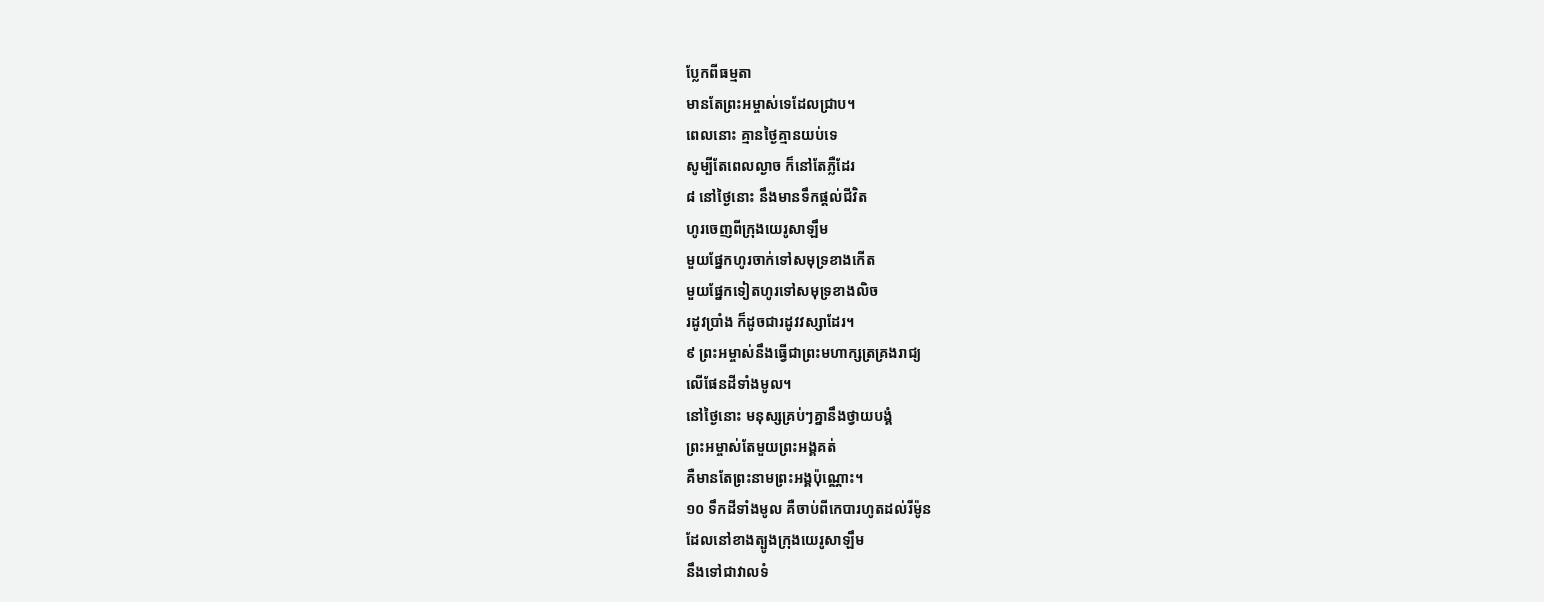ប្លែកពីធម្មតា
មានតែព្រះអម្ចាស់ទេដែលជ្រាប។
ពេលនោះ គ្មានថ្ងៃគ្មានយប់ទេ
សូម្បីតែពេលល្ងាច ក៏នៅតែភ្លឺដែរ
៨ នៅថ្ងៃនោះ នឹងមានទឹកផ្ដល់ជីវិត
ហូរចេញពីក្រុងយេរូសាឡឹម
មួយផ្នែកហូរចាក់ទៅសមុទ្រខាងកើត
មួយផ្នែកទៀតហូរទៅសមុទ្រខាងលិច
រដូវប្រាំង ក៏ដូចជារដូវវស្សាដែរ។
៩ ព្រះអម្ចាស់នឹងធ្វើជាព្រះមហាក្សត្រគ្រងរាជ្យ
លើផែនដីទាំងមូល។
នៅថ្ងៃនោះ មនុស្សគ្រប់ៗគ្នានឹងថ្វាយបង្គំ
ព្រះអម្ចាស់តែមួយព្រះអង្គគត់
គឺមានតែព្រះនាមព្រះអង្គប៉ុណ្ណោះ។
១០ ទឹកដីទាំងមូល គឺចាប់ពីកេបារហូតដល់រីម៉ូន
ដែលនៅខាងត្បូងក្រុងយេរូសាឡឹម
នឹងទៅជាវាលទំ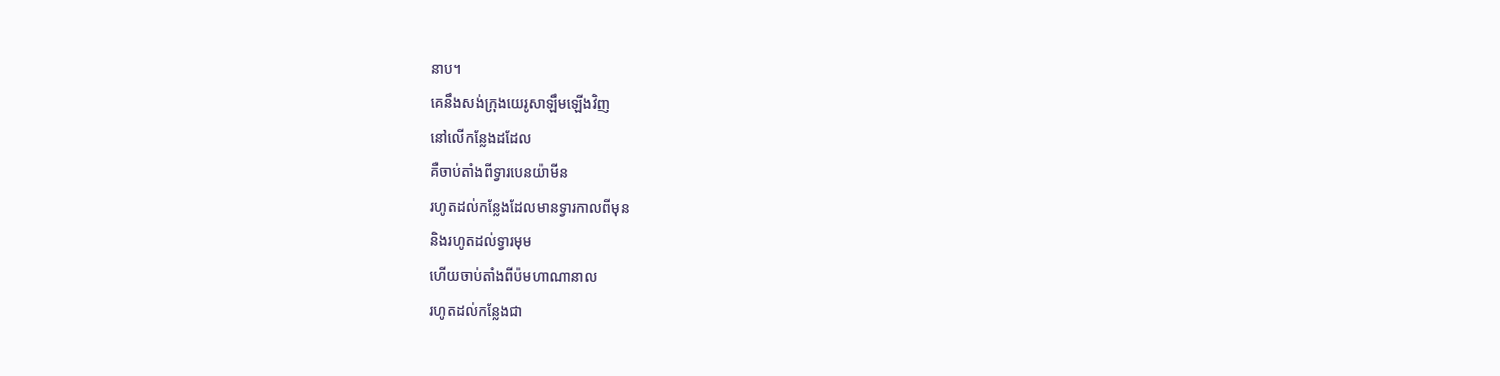នាប។
គេនឹងសង់ក្រុងយេរូសាឡឹមឡើងវិញ
នៅលើកន្លែងដដែល
គឺចាប់តាំងពីទ្វារបេនយ៉ាមីន
រហូតដល់កន្លែងដែលមានទ្វារកាលពីមុន
និងរហូតដល់ទ្វារមុម
ហើយចាប់តាំងពីប៉មហាណានាល
រហូតដល់កន្លែងជា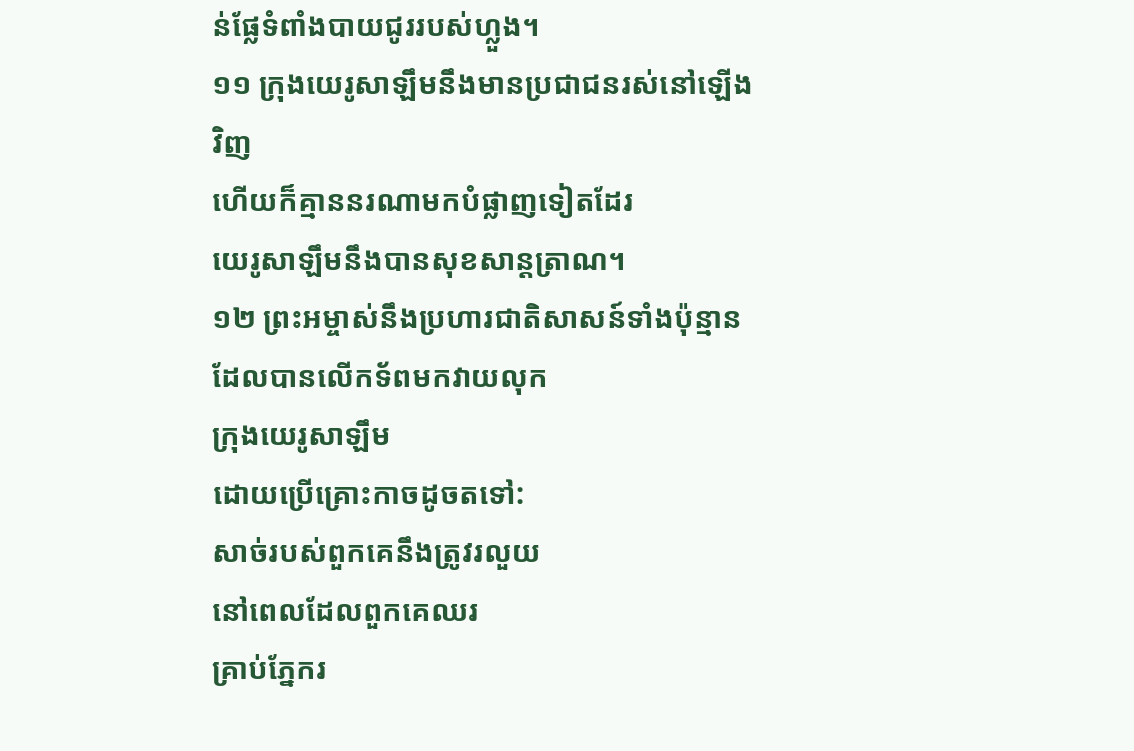ន់ផ្លែទំពាំងបាយជូររបស់ហ្លួង។
១១ ក្រុងយេរូសាឡឹមនឹងមានប្រជាជនរស់នៅឡើងវិញ
ហើយក៏គ្មាននរណាមកបំផ្លាញទៀតដែរ
យេរូសាឡឹមនឹងបានសុខសាន្តត្រាណ។
១២ ព្រះអម្ចាស់នឹងប្រហារជាតិសាសន៍ទាំងប៉ុន្មាន
ដែលបានលើកទ័ពមកវាយលុក
ក្រុងយេរូសាឡឹម
ដោយប្រើគ្រោះកាចដូចតទៅ:
សាច់របស់ពួកគេនឹងត្រូវរលួយ
នៅពេលដែលពួកគេឈរ
គ្រាប់ភ្នែករ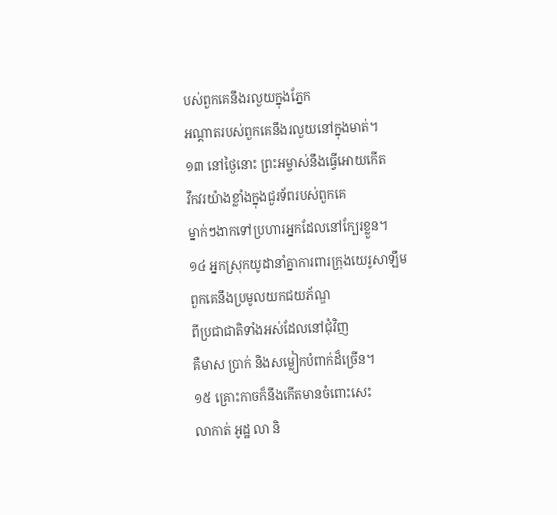បស់ពួកគេនឹងរលួយក្នុងភ្នែក
អណ្ដាតរបស់ពួកគេនឹងរលួយនៅក្នុងមាត់។
១៣ នៅថ្ងៃនោះ ព្រះអម្ចាស់នឹងធ្វើអោយកើត
វឹកវរយ៉ាងខ្លាំងក្នុងជួរទ័ពរបស់ពួកគេ
ម្នាក់ៗងាកទៅប្រហារអ្នកដែលនៅក្បែរខ្លួន។
១៤ អ្នកស្រុកយូដានាំគ្នាការពារក្រុងយេរូសាឡឹម
ពួកគេនឹងប្រមូលយកជយភ័ណ្ឌ
ពីប្រជាជាតិទាំងអស់ដែលនៅជុំវិញ
គឺមាស ប្រាក់ និងសម្លៀកបំពាក់ដ៏ច្រើន។
១៥ គ្រោះកាចក៏នឹងកើតមានចំពោះសេះ
លាកាត់ អូដ្ឋ លា និ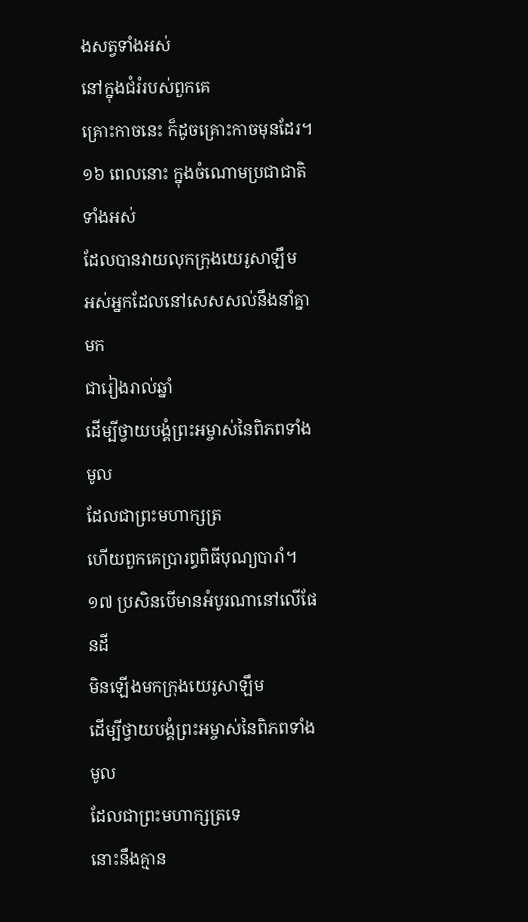ងសត្វទាំងអស់
នៅក្នុងជំរំរបស់ពួកគេ
គ្រោះកាចនេះ ក៏ដូចគ្រោះកាចមុនដែរ។
១៦ ពេលនោះ ក្នុងចំណោមប្រជាជាតិទាំងអស់
ដែលបានវាយលុកក្រុងយេរូសាឡឹម
អស់អ្នកដែលនៅសេសសល់នឹងនាំគ្នាមក
ជារៀងរាល់ឆ្នាំ
ដើម្បីថ្វាយបង្គំព្រះអម្ចាស់នៃពិភពទាំងមូល
ដែលជាព្រះមហាក្សត្រ
ហើយពួកគេប្រារព្ធពិធីបុណ្យបារាំ។
១៧ ប្រសិនបើមានអំបូរណានៅលើផែនដី
មិនឡើងមកក្រុងយេរូសាឡឹម
ដើម្បីថ្វាយបង្គំព្រះអម្ចាស់នៃពិភពទាំងមូល
ដែលជាព្រះមហាក្សត្រទេ
នោះនឹងគ្មាន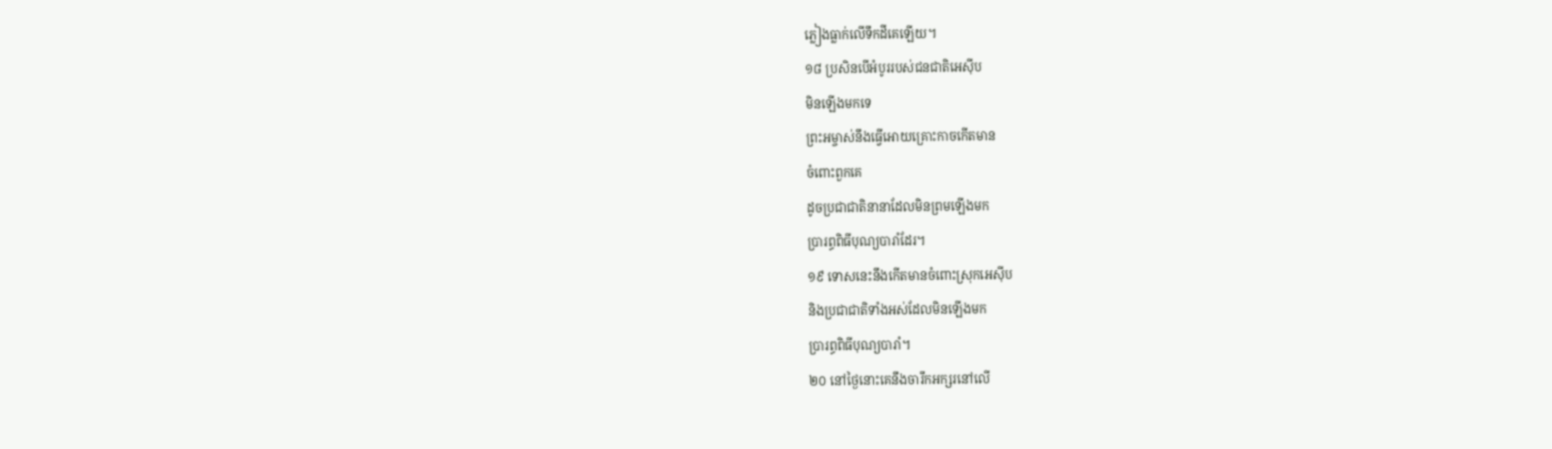ភ្លៀងធ្លាក់លើទឹកដីគេឡើយ។
១៨ ប្រសិនបើអំបូររបស់ជនជាតិអេស៊ីប
មិនឡើងមកទេ
ព្រះអម្ចាស់នឹងធ្វើអោយគ្រោះកាចកើតមាន
ចំពោះពួកគេ
ដូចប្រជាជាតិនានាដែលមិនព្រមឡើងមក
ប្រារព្ធពិធីបុណ្យបារាំដែរ។
១៩ ទោសនេះនឹងកើតមានចំពោះស្រុកអេស៊ីប
និងប្រជាជាតិទាំងអស់ដែលមិនឡើងមក
ប្រារព្ធពិធីបុណ្យបារាំ។
២០ នៅថ្ងៃនោះគេនឹងចារឹកអក្សរនៅលើ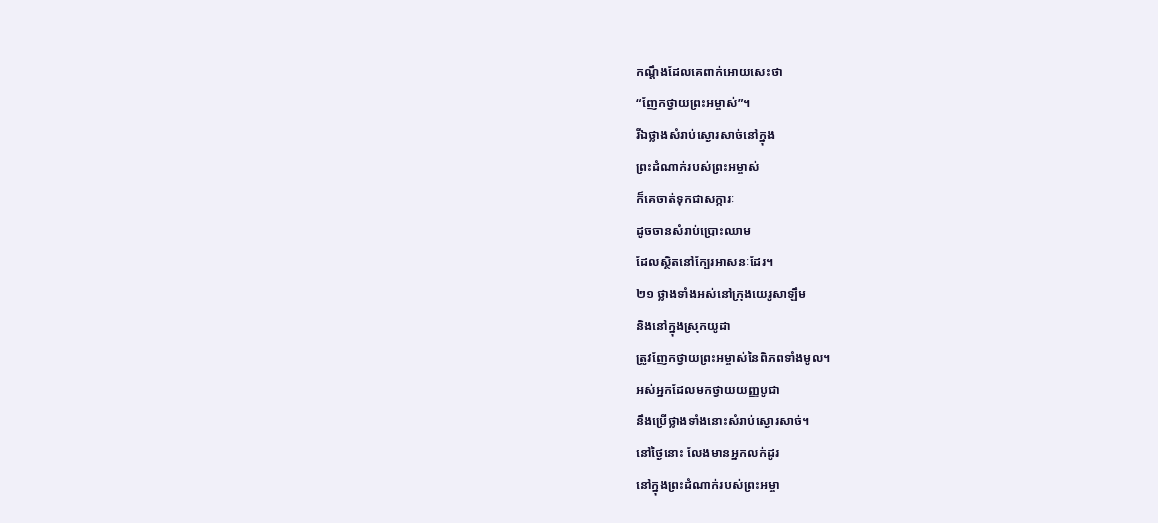កណ្ដឹងដែលគេពាក់អោយសេះថា
“ញែកថ្វាយព្រះអម្ចាស់”។
រីឯថ្លាងសំរាប់ស្ងោរសាច់នៅក្នុង
ព្រះដំណាក់របស់ព្រះអម្ចាស់
ក៏គេចាត់ទុកជាសក្ការៈ
ដូចចានសំរាប់ប្រោះឈាម
ដែលស្ថិតនៅក្បែរអាសនៈដែរ។
២១ ថ្លាងទាំងអស់នៅក្រុងយេរូសាឡឹម
និងនៅក្នុងស្រុកយូដា
ត្រូវញែកថ្វាយព្រះអម្ចាស់នៃពិភពទាំងមូល។
អស់អ្នកដែលមកថ្វាយយញ្ញបូជា
នឹងប្រើថ្លាងទាំងនោះសំរាប់ស្ងោរសាច់។
នៅថ្ងៃនោះ លែងមានអ្នកលក់ដូរ
នៅក្នុងព្រះដំណាក់របស់ព្រះអម្ចា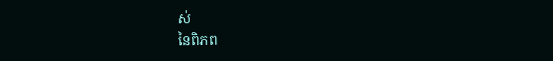ស់
នៃពិភព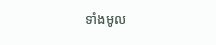ទាំងមូល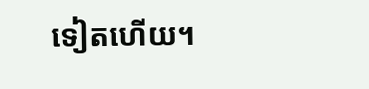ទៀតហើយ។